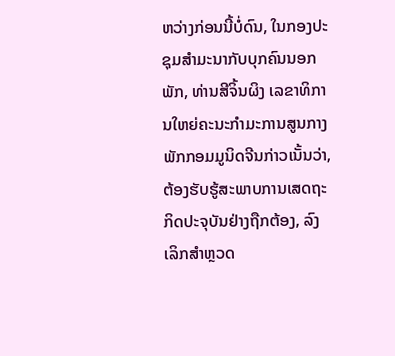ຫວ່າງກ່ອນນີ້ບໍ່ດົນ, ໃນກອງປະຊຸມສຳມະນາກັບບຸກຄົນນອກພັກ, ທ່ານສີຈິ້ນຜິງ ເລຂາທິການໃຫຍ່ຄະນະກຳມະການສູນກາງພັກກອມມູນິດຈີນກ່າວເນັ້ນວ່າ, ຕ້ອງຮັບຮູ້ສະພາບການເສດຖະກິດປະຈຸບັນຢ່າງຖືກຕ້ອງ, ລົງເລິກສຳຫຼວດ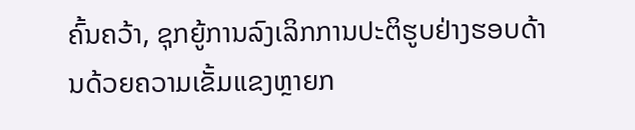ຄົ້ນຄວ້າ, ຊຸກຍູ້ການລົງເລິກການປະຕິຮູບຢ່າງຮອບດ້ານດ້ວຍຄວາມເຂັ້ມແຂງຫຼາຍກ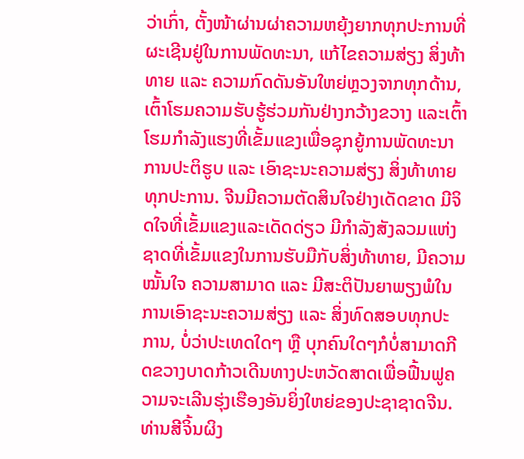ວ່າເກົ່າ, ຕັ້ງໜ້າຜ່ານຜ່າຄວາມຫຍຸ້ງຍາກທຸກປະການທີ່ຜະເຊີນຢູ່ໃນການພັດທະນາ, ແກ້ໄຂຄວາມສ່ຽງ ສິ່ງທ້າທາຍ ແລະ ຄວາມກົດດັນອັນໃຫຍ່ຫຼວງຈາກທຸກດ້ານ, ເຕົ້າໂຮມຄວາມຮັບຮູ້ຮ່ວມກັນຢ່າງກວ້າງຂວາງ ແລະເຕົ້າໂຮມກຳລັງແຮງທີ່ເຂັ້ມແຂງເພື່ອຊຸກຍູ້ການພັດທະນາ ການປະຕິຮູບ ແລະ ເອົາຊະນະຄວາມສ່ຽງ ສິ່ງທ້າທາຍທຸກປະການ. ຈີນມີຄວາມຕັດສິນໃຈຢ່າງເດັດຂາດ ມີຈິດໃຈທີ່ເຂັ້ມແຂງແລະເດັດດ່ຽວ ມີກຳລັງສັງລວມແຫ່ງຊາດທີ່ເຂັ້ມແຂງໃນການຮັບມືກັບສິ່ງທ້າທາຍ, ມີຄວາມໝັ້ນໃຈ ຄວາມສາມາດ ແລະ ມີສະຕິປັນຍາພຽງພໍໃນການເອົາຊະນະຄວາມສ່ຽງ ແລະ ສິ່ງທົດສອບທຸກປະການ, ບໍ່ວ່າປະເທດໃດໆ ຫຼື ບຸກຄົນໃດໆກໍບໍ່ສາມາດກີດຂວາງບາດກ້າວເດີນທາງປະຫວັດສາດເພື່ອຟື້ນຟູຄວາມຈະເລີນຮຸ່ງເຮືອງອັນຍິ່ງໃຫຍ່ຂອງປະຊາຊາດຈີນ.
ທ່ານສີຈິ້ນຜິງ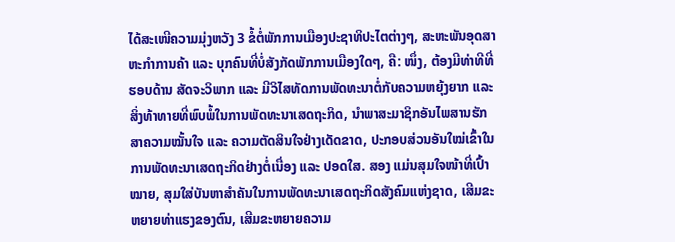ໄດ້ສະເໜີຄວາມມຸ່ງຫວັງ 3 ຂໍ້ຕໍ່ພັກການເມືອງປະຊາທິປະໄຕຕ່າງໆ, ສະຫະພັນອຸດສາຫະກຳການຄ້າ ແລະ ບຸກຄົນທີ່ບໍ່ສັງກັດພັກການເມືອງໃດໆ, ຄື: ໜຶ່ງ, ຕ້ອງມີທ່າທີທີ່ຮອບດ້ານ ສັດຈະວິພາກ ແລະ ມີວິໄສທັດການພັດທະນາຕໍ່ກັບຄວາມຫຍຸ້ງຍາກ ແລະ ສິ່ງທ້າທາຍທີ່ພົບພໍ້ໃນການພັດທະນາເສດຖະກິດ, ນຳພາສະມາຊິກອັນໄພສານຮັກສາຄວາມໝັ້ນໃຈ ແລະ ຄວາມຕັດສິນໃຈຢ່າງເດັດຂາດ, ປະກອບສ່ວນອັນໃໝ່ເຂົ້າໃນການພັດທະນາເສດຖະກິດຢ່າງຕໍ່ເນື່ອງ ແລະ ປອດໃສ. ສອງ ແມ່ນສຸມໃຈໜ້າທີ່ເປົ້າໝາຍ, ສຸມໃສ່ບັນຫາສຳຄັນໃນການພັດທະນາເສດຖະກິດສັງຄົມແຫ່ງຊາດ, ເສີມຂະຫຍາຍທ່າແຮງຂອງຕົນ, ເສີມຂະຫຍາຍຄວາມ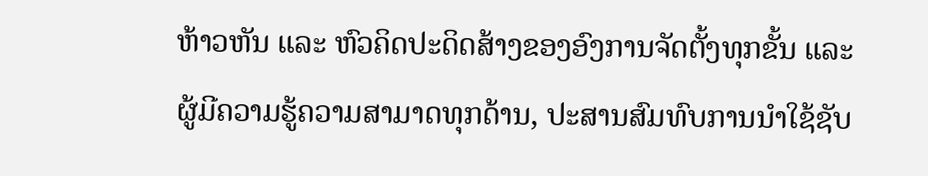ຫ້າວຫັນ ແລະ ຫົວຄິດປະດິດສ້າງຂອງອົງການຈັດຕັ້ງທຸກຂັ້ນ ແລະ ຜູ້ມີຄວາມຮູ້ຄວາມສາມາດທຸກດ້ານ, ປະສານສົມທົບການນຳໃຊ້ຊັບ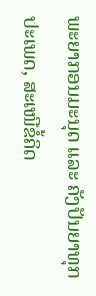ພະຍາກອນມະນຸດ ແລະ ຄັງປັນຍາທຸກປະເພດ, ສະເໜີຂໍ້ຄິດ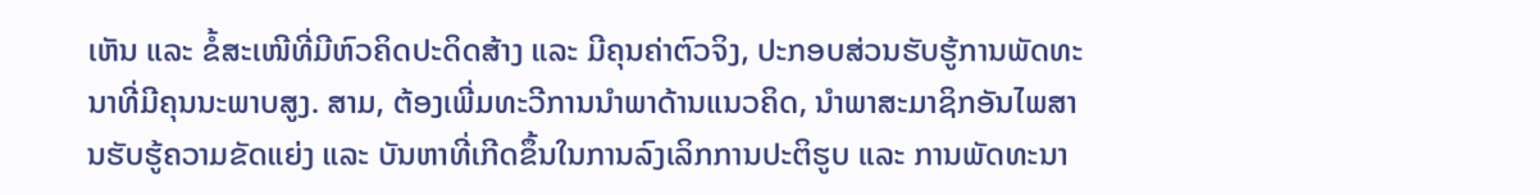ເຫັນ ແລະ ຂໍ້ສະເໜີທີ່ມີຫົວຄິດປະດິດສ້າງ ແລະ ມີຄຸນຄ່າຕົວຈິງ, ປະກອບສ່ວນຮັບຮູ້ການພັດທະນາທີ່ມີຄຸນນະພາບສູງ. ສາມ, ຕ້ອງເພີ່ມທະວີການນຳພາດ້ານແນວຄິດ, ນຳພາສະມາຊິກອັນໄພສານຮັບຮູ້ຄວາມຂັດແຍ່ງ ແລະ ບັນຫາທີ່ເກີດຂຶ້ນໃນການລົງເລິກການປະຕິຮູບ ແລະ ການພັດທະນາ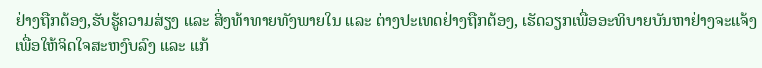ຢ່າງຖືກຕ້ອງ,ຮັບຮູ້ຄວາມສ່ຽງ ແລະ ສິ່ງທ້າທາຍທັງພາຍໃນ ແລະ ຕ່າງປະເທດຢ່າງຖືກຕ້ອງ, ເຮັດວຽກເພື່ອອະທິບາຍບັນຫາຢ່າງຈະແຈ້ງ ເພື່ອໃຫ້ຈິດໃຈສະຫງົບລົງ ແລະ ແກ້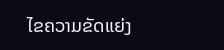ໄຂຄວາມຂັດແຍ່ງ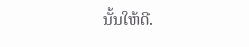ນັ້ນໃຫ້ດີ.